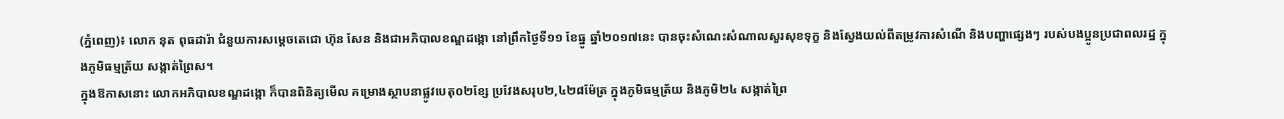(ភ្នំពេញ)៖ លោក នុត ពុធដារ៉ា ជំនួយការសម្តេចតេជោ ហ៊ុន សែន និងជាអភិបាលខណ្ឌដង្កោ នៅព្រឹកថ្ងៃទី១១ ខែធ្នូ ឆ្នាំ២០១៧នេះ បានចុះសំណេះសំណាលសួរសុខទុក្ខ និងស្វែងយល់ពីតម្រូវការសំណើ និងបញ្ហាផ្សេងៗ របស់បងប្អូនប្រជាពលរដ្ឋ ក្នុងភូមិធម្មត្រ័យ សង្កាត់ព្រៃស។
ក្នុងឱកាសនោះ លោកអភិបាលខណ្ឌដង្កោ ក៏បានពិនិត្យមើល គម្រោងស្ថាបនាផ្លូវបេតុ០២ខ្សែ ប្រវែងសរុប២,៤២៨ម៉ែត្រ ក្នុងភូមិធម្មត្រ័យ និងភូមិ២៤ សង្កាត់ព្រៃ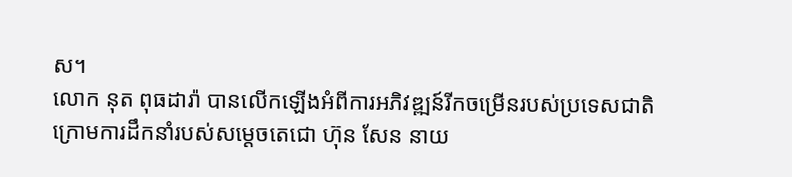ស។
លោក នុត ពុធដារ៉ា បានលើកឡើងអំពីការអភិវឌ្ឍន៍រីកចម្រើនរបស់ប្រទេសជាតិ ក្រោមការដឹកនាំរបស់សម្តេចតេជោ ហ៊ុន សែន នាយ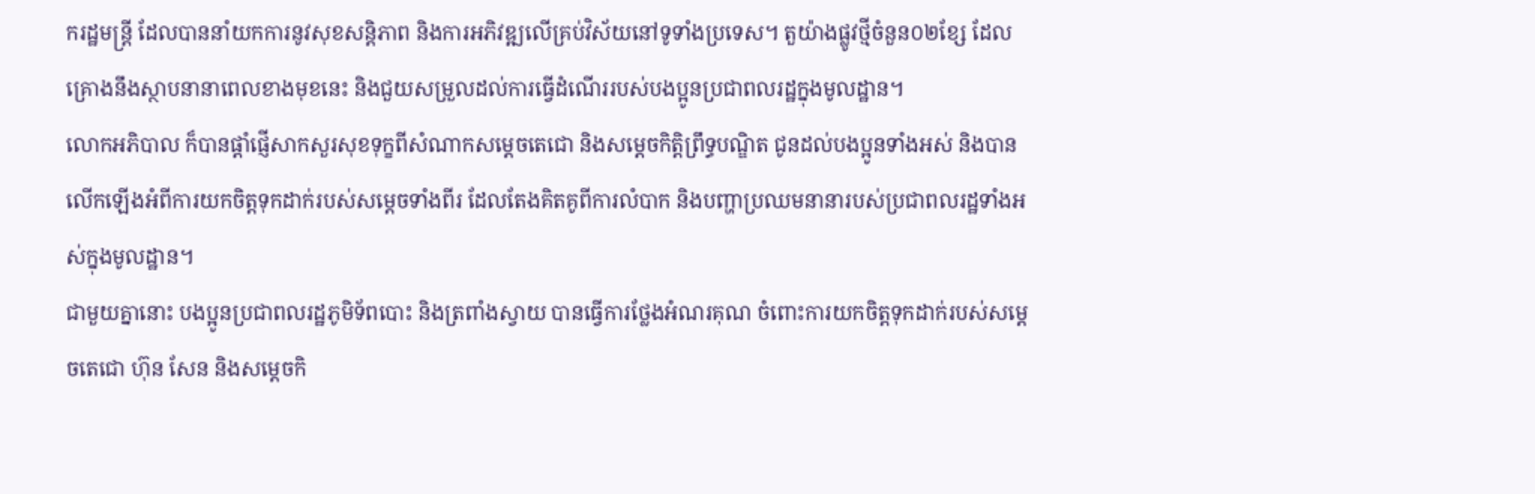ករដ្ឋមន្ត្រី ដែលបាននាំយកការនូវសុខសន្តិភាព និងការអភិវឌ្ឍលើគ្រប់វិស័យនៅទូទាំងប្រទេស។ តួយ៉ាងផ្លូវថ្មីចំនួន០២ខ្សែ ដែលគ្រោងនឹងស្ថាបនានាពេលខាងមុខនេះ និងជួយសម្រួលដល់ការធ្វើដំណើររបស់បងប្អូនប្រជាពលរដ្ឋក្នុងមូលដ្ឋាន។
លោកអភិបាល ក៏បានផ្តាំផ្ញើសាកសួរសុខទុក្ខពីសំណាកសម្តេចតេជោ និងសម្តេចកិត្តិព្រឹទ្ធបណ្ឌិត ជូនដល់បងប្អូនទាំងអស់ និងបានលើកឡើងអំពីការយកចិត្តទុកដាក់របស់សម្តេចទាំងពីរ ដែលតែងគិតគូពីការលំបាក និងបញ្ហាប្រឈមនានារបស់ប្រជាពលរដ្ឋទាំងអស់ក្នុងមូលដ្ឋាន។
ជាមួយគ្នានោះ បងប្អូនប្រជាពលរដ្ឋភូមិទ័ពបោះ និងត្រពាំងស្វាយ បានធ្វើការថ្លែងអំណរគុណ ចំពោះការយកចិត្តទុកដាក់របស់សម្តេចតេជោ ហ៊ុន សែន និងសម្តេចកិ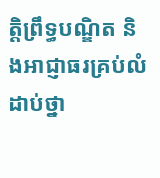ត្តិព្រឹទ្ធបណ្ឌិត និងអាជ្ញាធរគ្រប់លំដាប់ថ្នា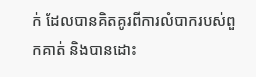ក់ ដែលបានគិតគូរពីការលំបាករបស់ពួកគាត់ និងបានដោះ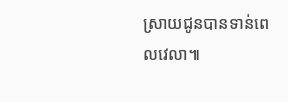ស្រាយជូនបានទាន់ពេលវេលា៕